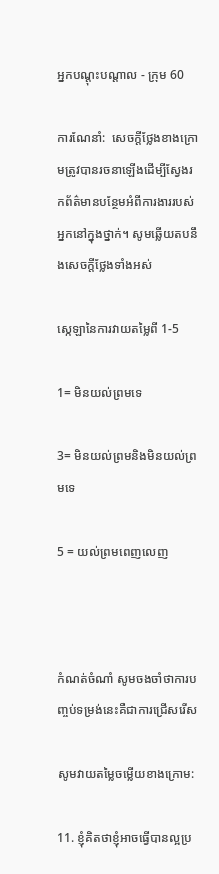អ្នកបណ្តុះបណ្តាល - ក្រុម 60

ការណែនាំ:  សេចក្តីថ្លែងខាងក្រោមត្រូវបានរចនាឡើងដើម្បីស្វែងរកព័ត៌មានបន្ថែមអំពីការងាររបស់អ្នកនៅក្នុងថ្នាក់។ សូមឆ្លើយតបនឹងសេចក្តីថ្លែងទាំងអស់

ស្កេឡានៃការវាយតម្លៃពី 1-5

1= មិនយល់ព្រមទេ

3= មិនយល់ព្រមនិងមិនយល់ព្រមទេ

5 = យល់ព្រមពេញលេញ



កំណត់ចំណាំ សូមចងចាំថាការបញ្ចប់ទម្រង់នេះគឺជាការជ្រើសរើស

សូមវាយតម្លៃចម្លើយខាងក្រោម:

11. ខ្ញុំគិតថាខ្ញុំអាចធ្វើបានល្អប្រ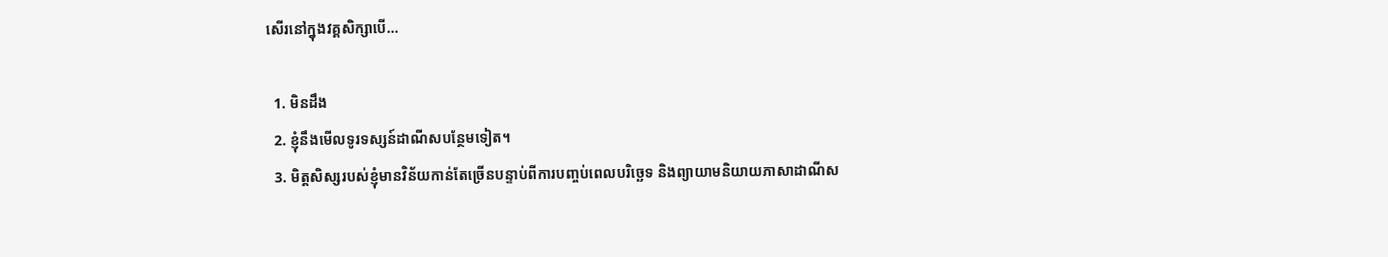សើរនៅក្នុងវគ្គសិក្សាបើ…

  1. មិនដឹង
  2. ខ្ញុំនឹងមើលទូរទស្សន៍ដាណីសបន្ថែមទៀត។
  3. មិត្តសិស្សរបស់ខ្ញុំមានវិន័យកាន់តែច្រើនបន្ទាប់ពីការបញ្ចប់ពេលបរិច្ឆេទ និងព្យាយាមនិយាយភាសាដាណីស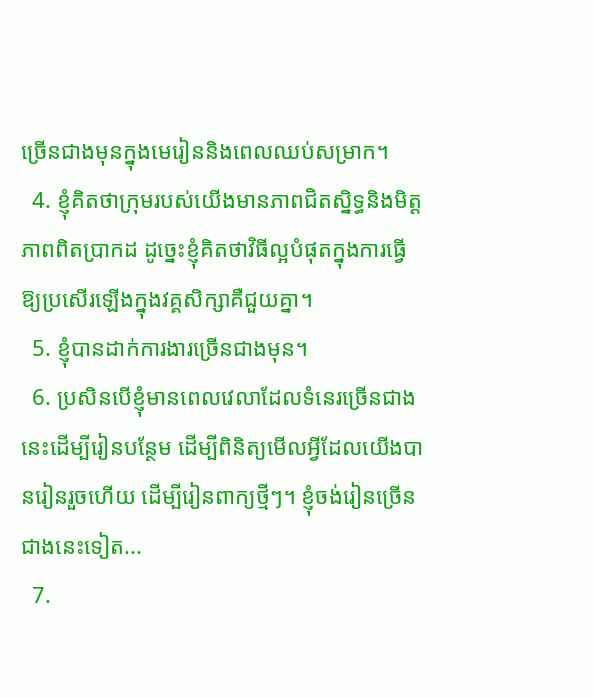ច្រើនជាងមុនក្នុងមេរៀននិងពេលឈប់សម្រាក។
  4. ខ្ញុំគិតថាក្រុមរបស់យើងមានភាពជិតស្និទ្ធនិងមិត្តភាពពិតប្រាកដ ដូច្នេះខ្ញុំគិតថាវិធីល្អបំផុតក្នុងការធ្វើឱ្យប្រសើរឡើងក្នុងវគ្គសិក្សាគឺជួយគ្នា។
  5. ខ្ញុំបានដាក់ការងារច្រើនជាងមុន។
  6. ប្រសិនបើខ្ញុំមានពេលវេលាដែលទំនេរច្រើនជាងនេះដើម្បីរៀនបន្ថែម ដើម្បីពិនិត្យមើលអ្វីដែលយើងបានរៀនរួចហើយ ដើម្បីរៀនពាក្យថ្មីៗ។ ខ្ញុំចង់រៀនច្រើនជាងនេះទៀត...
  7.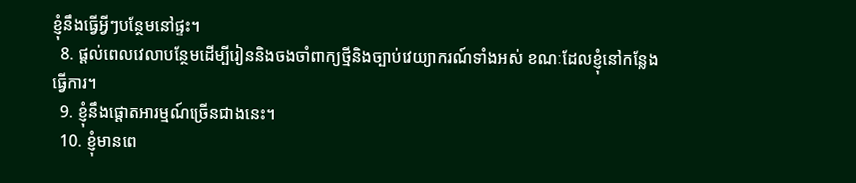ខ្ញុំនឹងធ្វើអ្វីៗបន្ថែមនៅផ្ទះ។
  8. ផ្តល់ពេលវេលាបន្ថែមដើម្បីរៀននិងចងចាំពាក្យថ្មីនិងច្បាប់វេយ្យាករណ៍ទាំងអស់ ខណៈដែលខ្ញុំនៅកន្លែងធ្វើការ។
  9. ខ្ញុំនឹងផ្តោតអារម្មណ៍ច្រើនជាងនេះ។
  10. ខ្ញុំមានពេ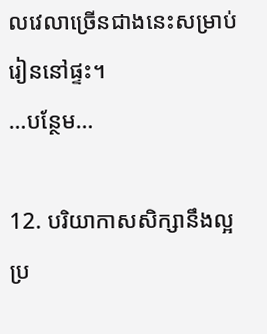លវេលាច្រើនជាងនេះសម្រាប់រៀននៅផ្ទះ។
…បន្ថែម…

12. បរិយាកាសសិក្សានឹងល្អប្រ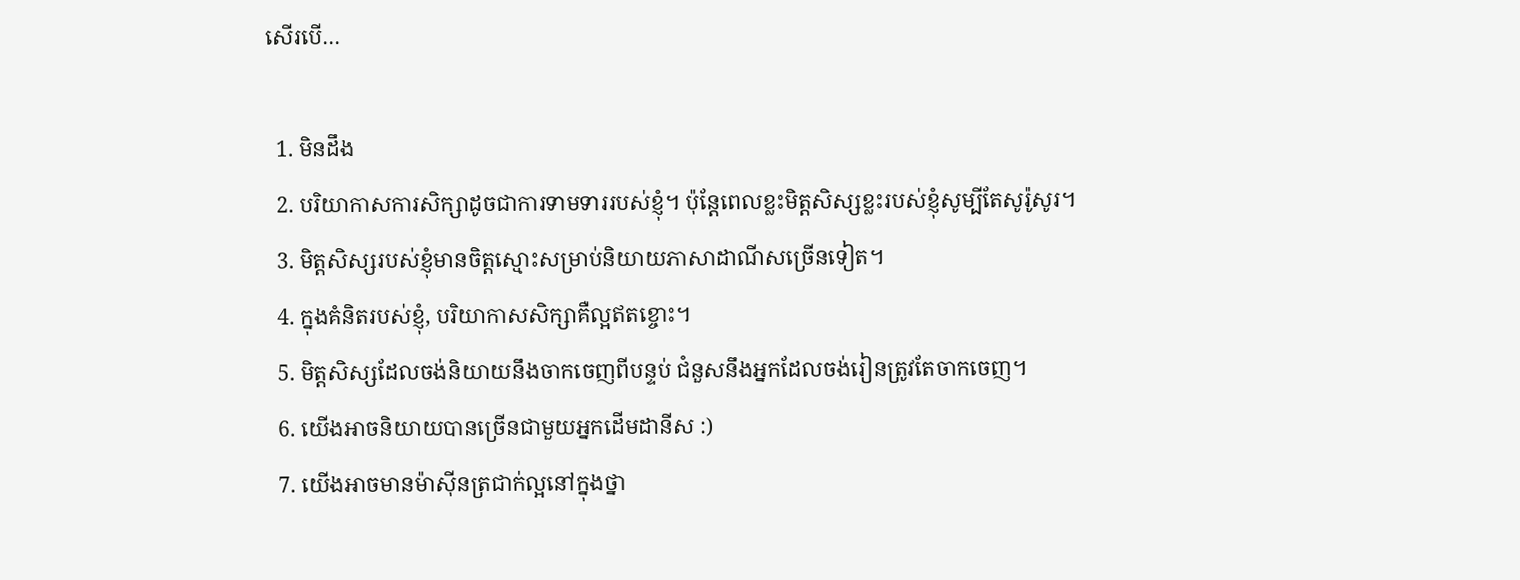សើរបើ…

  1. មិនដឹង
  2. បរិយាកាសការសិក្សាដូចជាការទាមទាររបស់ខ្ញុំ។ ប៉ុន្តែពេលខ្លះមិត្តសិស្សខ្លះរបស់ខ្ញុំសូម្បីតែសូរ៉ូសូរ។
  3. មិត្តសិស្សរបស់ខ្ញុំមានចិត្តស្មោះសម្រាប់និយាយភាសាដាណីសច្រើនទៀត។
  4. ក្នុងគំនិតរបស់ខ្ញុំ, បរិយាកាសសិក្សាគឺល្អឥតខ្ចោះ។
  5. មិត្តសិស្សដែលចង់និយាយនឹងចាកចេញពីបន្ទប់ ជំនួសនឹងអ្នកដែលចង់រៀនត្រូវតែចាកចេញ។
  6. យើងអាចនិយាយបានច្រើនជាមួយអ្នកដើមដានីស :)
  7. យើងអាចមានម៉ាស៊ីនត្រជាក់ល្អនៅក្នុងថ្នា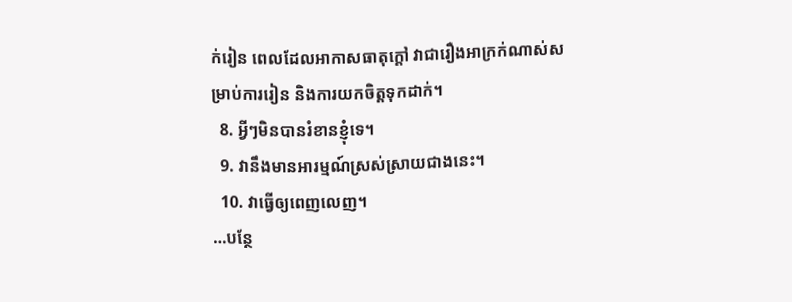ក់រៀន ពេលដែលអាកាសធាតុក្តៅ វាជារឿងអាក្រក់ណាស់សម្រាប់ការរៀន និងការយកចិត្តទុកដាក់។
  8. អ្វីៗមិនបានរំខានខ្ញុំទេ។
  9. វានឹងមានអារម្មណ៍ស្រស់ស្រាយជាងនេះ។
  10. វាធ្វើឲ្យពេញលេញ។
…បន្ថែ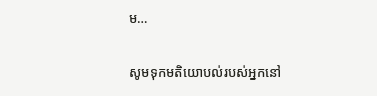ម…

សូមទុកមតិយោបល់របស់អ្នកនៅ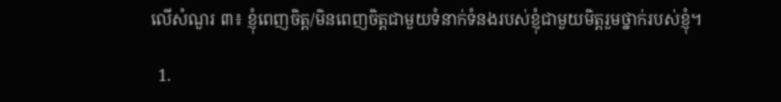លើសំណួរ ៣៖ ខ្ញុំពេញចិត្ត/មិនពេញចិត្តជាមួយទំនាក់ទំនងរបស់ខ្ញុំជាមួយមិត្តរួមថ្នាក់របស់ខ្ញុំ។

  1.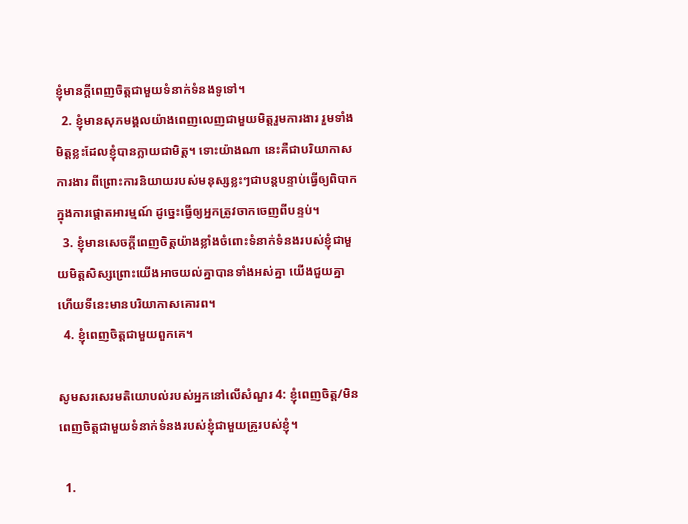ខ្ញុំមានក្តីពេញចិត្តជាមួយទំនាក់ទំនងទូទៅ។
  2. ខ្ញុំមានសុភមង្គលយ៉ាងពេញលេញជាមួយមិត្តរួមការងារ រួមទាំងមិត្តខ្លះដែលខ្ញុំបានក្លាយជាមិត្ត។ ទោះយ៉ាងណា នេះគឺជាបរិយាកាសការងារ ពីព្រោះការនិយាយរបស់មនុស្សខ្លះៗជាបន្តបន្ទាប់ធ្វើឲ្យពិបាកក្នុងការផ្តោតអារម្មណ៍ ដូច្នេះធ្វើឲ្យអ្នកត្រូវចាកចេញពីបន្ទប់។
  3. ខ្ញុំមានសេចក្តីពេញចិត្តយ៉ាងខ្លាំងចំពោះទំនាក់ទំនងរបស់ខ្ញុំជាមួយមិត្តសិស្សព្រោះយើងអាចយល់គ្នាបានទាំងអស់គ្នា យើងជួយគ្នា ហើយទីនេះមានបរិយាកាសគោរព។
  4. ខ្ញុំពេញចិត្តជាមួយពួកគេ។

សូមសរសេរមតិយោបល់របស់អ្នកនៅលើសំណួរ 4: ខ្ញុំពេញចិត្ត/មិនពេញចិត្តជាមួយទំនាក់ទំនងរបស់ខ្ញុំជាមួយគ្រូរបស់ខ្ញុំ។

  1.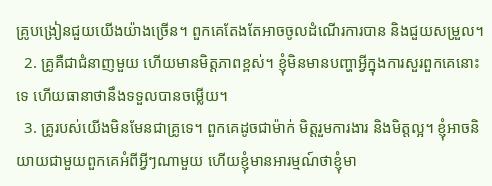គ្រូបង្រៀនជួយយើងយ៉ាងច្រើន។ ពួកគេតែងតែអាចចូលដំណើរការបាន និងជួយសម្រួល។
  2. គ្រូគឺជាជំនាញមួយ ហើយមានមិត្តភាពខ្ពស់។ ខ្ញុំមិនមានបញ្ហាអ្វីក្នុងការសួរពួកគេនោះទេ ហើយធានាថានឹងទទួលបានចម្លើយ។
  3. គ្រូរបស់យើងមិនមែនជាគ្រូទេ។ ពួកគេដូចជាម៉ាក់ មិត្តរួមការងារ និងមិត្តល្អ។ ខ្ញុំអាចនិយាយជាមួយពួកគេអំពីអ្វីៗណាមួយ ហើយខ្ញុំមានអារម្មណ៍ថាខ្ញុំមា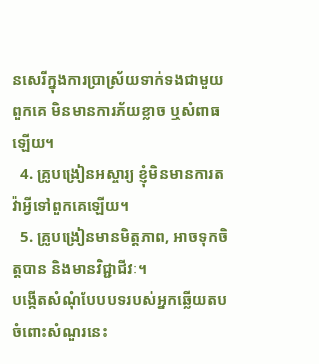នសេរីក្នុងការប្រាស្រ័យទាក់ទងជាមួយពួកគេ មិនមានការភ័យខ្លាច ឬសំពាធឡើយ។
  4. គ្រូបង្រៀនអស្ចារ្យ ខ្ញុំមិនមានការតវ៉ាអ្វីទៅពួកគេឡើយ។
  5. គ្រូបង្រៀនមានមិត្តភាព, អាចទុកចិត្តបាន និងមានវិជ្ជាជីវៈ។
បង្កើតសំណុំបែបបទរបស់អ្នកឆ្លើយតបចំពោះសំណួរនេះ